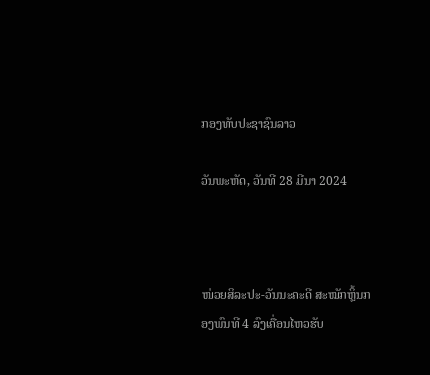ກອງທັບປະຊາຊົນລາວ

ວັນພະຫັດ, ວັນທີ 28 ມີນາ 2024



ໜ່ວຍສິລະປະ-ວັນນະຄະດີ ສະໝັກຫຼິ້ນກອງພົນທີ 4 ລົງເຄື່ອນໄຫວຮັບ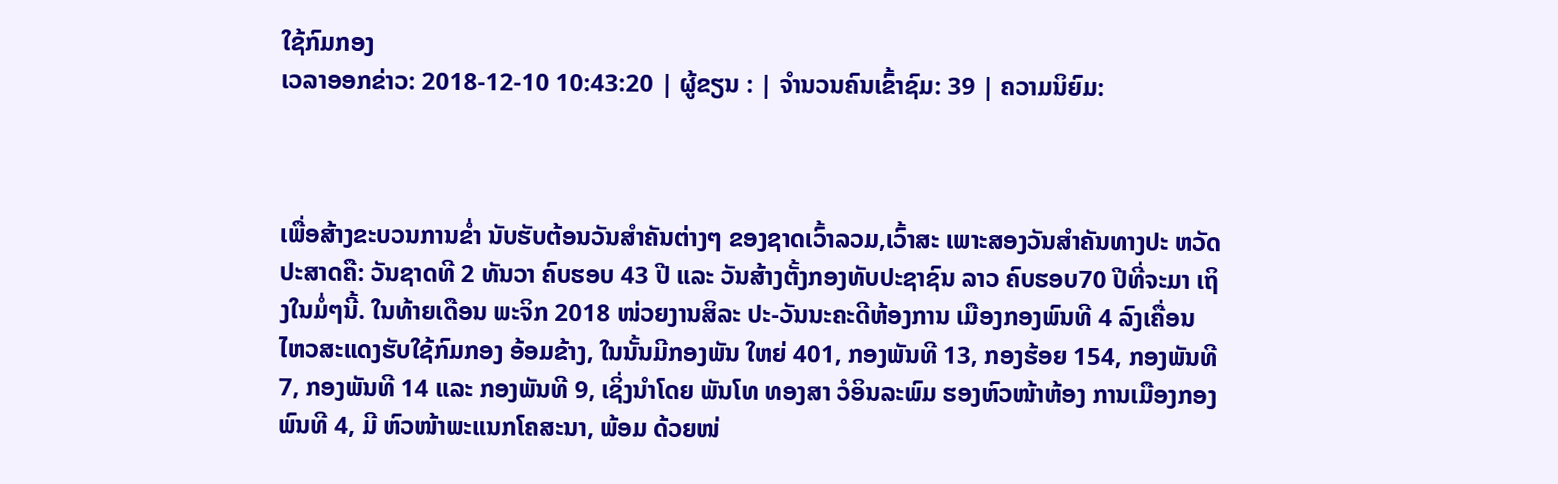ໃຊ້ກົມກອງ
ເວລາອອກຂ່າວ: 2018-12-10 10:43:20 | ຜູ້ຂຽນ : | ຈຳນວນຄົນເຂົ້າຊົມ: 39 | ຄວາມນິຍົມ:



ເພື່ອສ້າງຂະບວນການຂໍ່າ ນັບຮັບຕ້ອນວັນສຳຄັນຕ່າງໆ ຂອງຊາດເວົ້າລວມ,ເວົ້າສະ ເພາະສອງວັນສຳຄັນທາງປະ ຫວັດປະສາດຄື: ວັນຊາດທີ 2 ທັນວາ ຄົບຮອບ 43 ປີ ແລະ ວັນສ້າງຕັ້ງກອງທັບປະຊາຊົນ ລາວ ຄົບຮອບ70 ປີທີ່ຈະມາ ເຖິງໃນມໍ່ໆນີ້. ໃນທ້າຍເດືອນ ພະຈິກ 2018 ໜ່ວຍງານສິລະ ປະ-ວັນນະຄະດີຫ້ອງການ ເມືອງກອງພົນທີ 4 ລົງເຄື່ອນ ໄຫວສະແດງຮັບໃຊ້ກົມກອງ ອ້ອມຂ້າງ, ໃນນັ້ນມີກອງພັນ ໃຫຍ່ 401, ກອງພັນທີ 13, ກອງຮ້ອຍ 154, ກອງພັນທີ 7, ກອງພັນທີ 14 ແລະ ກອງພັນທີ 9, ເຊິ່ງນໍາໂດຍ ພັນໂທ ທອງສາ ວໍອິນລະພົມ ຮອງຫົວໜ້າຫ້ອງ ການເມືອງກອງພົນທີ 4, ມີ ຫົວໜ້າພະແນກໂຄສະນາ, ພ້ອມ ດ້ວຍໜ່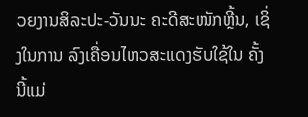ວຍງານສິລະປະ-ວັນນະ ຄະດີສະໜັກຫຼີ້ນ, ເຊິ່ງໃນການ ລົງເຄື່ອນໄຫວສະແດງຮັບໃຊ້ໃນ ຄັ້ງນີ້ແມ່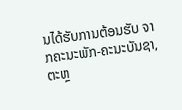ນໄດ້ຮັບການຕ້ອນຮັບ ຈາກຄະນະພັກ-ຄະນະບັນຊາ, ຕະຫຼ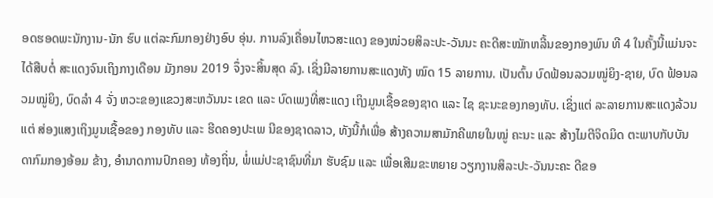ອດຮອດພະນັກງານ-ນັກ ຮົບ ແຕ່ລະກົມກອງຢ່າງອົບ ອຸ່ນ. ການລົງເຄື່ອນໄຫວສະແດງ ຂອງໜ່ວຍສິລະປະ-ວັນນະ ຄະດີສະໝັກຫລີ້ນຂອງກອງພົນ ທີ 4 ໃນຄັ້ງນີ້ແມ່ນຈະໄດ້ສືບຕໍ່ ສະແດງຈົນເຖິງກາງເດືອນ ມັງກອນ 2019 ຈຶ່ງຈະສິ້ນສຸດ ລົງ. ເຊິ່ງມີລາຍການສະແດງທັງ ໝົດ 15 ລາຍການ. ເປັນຕົ້ນ ບົດຟ້ອນລວມໝູ່ຍິງ-ຊາຍ, ບົດ ຟ້ອນລວມໝູ່ຍິງ, ບົດລຳ 4 ຈັ່ງ ຫວະຂອງແຂວງສະຫວັນນະ ເຂດ ແລະ ບົດເພງທີ່ສະແດງ ເຖິງມູນເຊື້ອຂອງຊາດ ແລະ ໄຊ ຊະນະຂອງກອງທັບ. ເຊິ່ງແຕ່ ລະລາຍການສະແດງລ້ວນແຕ່ ສ່ອງແສງເຖິງມູນເຊື້ອຂອງ ກອງທັບ ແລະ ຮີດຄອງປະເພ ນີຂອງຊາດລາວ, ທັງນີ້ກໍເພື່ອ ສ້າງຄວາມສາມັກຄີພາຍໃນໝູ່ ຄະນະ ແລະ ສ້າງໄມຕີຈິດມິດ ຕະພາບກັບບັນດາກົມກອງອ້ອມ ຂ້າງ, ອຳນາດການປົກຄອງ ທ້ອງຖິ່ນ, ພໍ່ແມ່ປະຊາຊົນທີ່ມາ ຮັບຊົມ ແລະ ເພື່ອເສີມຂະຫຍາຍ ວຽກງານສິລະປະ-ວັນນະຄະ ດີຂອ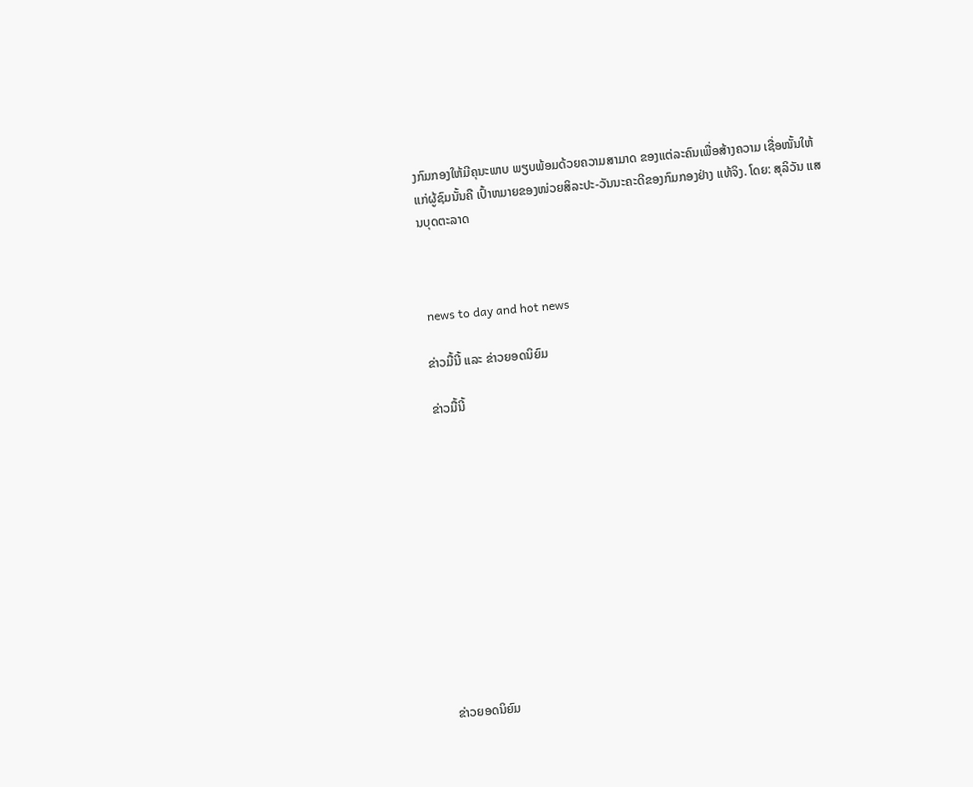ງກົມກອງໃຫ້ມີຄຸນະພາບ ພຽບພ້ອມດ້ວຍຄວາມສາມາດ ຂອງແຕ່ລະຄົນເພື່ອສ້າງຄວາມ ເຊື່ອໜັ້ນໃຫ້ແກ່ຜູ້ຊົມນັ້ນຄື ເປົ້າຫມາຍຂອງໜ່ວຍສິລະປະ-ວັນນະຄະດີຂອງກົມກອງຢ່າງ ແທ້ຈິງ. ໂດຍ: ສຸລິວັນ ແສນບຸດຕະລາດ



 news to day and hot news

ຂ່າວມື້ນີ້ ແລະ ຂ່າວຍອດນິຍົມ

ຂ່າວມື້ນີ້












ຂ່າວຍອດນິຍົມ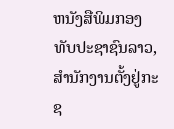ຫນັງສືພິມກອງທັບປະຊາຊົນລາວ, ສຳນັກງານຕັ້ງຢູ່ກະຊ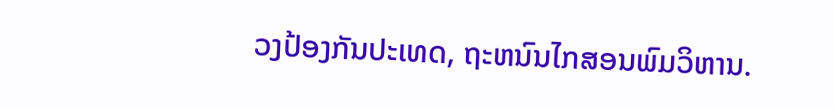ວງປ້ອງກັນປະເທດ, ຖະຫນົນໄກສອນພົມວິຫານ.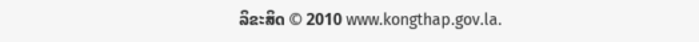ລິຂະສິດ © 2010 www.kongthap.gov.la.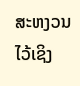ສະຫງວນໄວ້ເຊິງ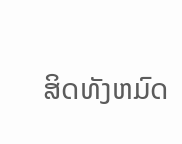ສິດທັງຫມົດ